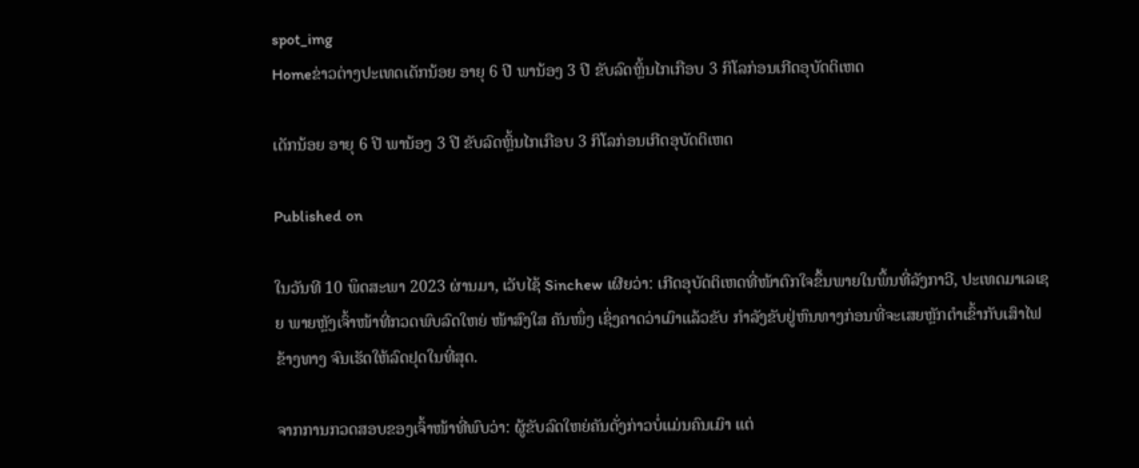spot_img
Homeຂ່າວຕ່າງປະເທດເດັກນ້ອຍ ອາຍຸ 6 ປີ ພານ້ອງ 3 ປີ ຂັບລົດຫຼິ້ນໄກເກືອບ 3 ກິໂລກ່ອນເກີດອຸບັດຕິເຫດ

ເດັກນ້ອຍ ອາຍຸ 6 ປີ ພານ້ອງ 3 ປີ ຂັບລົດຫຼິ້ນໄກເກືອບ 3 ກິໂລກ່ອນເກີດອຸບັດຕິເຫດ

Published on

ໃນວັນທີ 10 ພຶດສະພາ 2023 ຜ່ານມາ, ເວັບໄຊ້ Sinchew ເຜີຍວ່າ: ເກີດອຸບັດຕິເຫດທີ່ໜ້າຕົກໃຈຂຶ້ນພາຍໃນພຶ້ນທີ່ລັງກາວີ, ປະເທດມາເລເຊຍ ພາຍຫຼັງເຈົ້າໜ້າທີ່ກວດພົບລົດໃຫຍ່ ໜ້າສົງໃສ ຄັນໜຶ່ງ ເຊິ່ງຄາດວ່າເມົາແລ້ວຂັບ ກຳລັງຂັບຢູ່ຫົນທາງກ່ອນທີ່ຈະເສຍຫຼັກຕຳເຂົ້າກັບເສົາໄຟຂ້າງທາງ ຈົນເຮັດໃຫ້ລົດຢຸດໃນທີ່ສຸດ.

ຈາກການກວດສອບຂອງເຈົ້າໜ້າທີ່ພົບວ່າ: ຜູ້ຂັບລົດໃຫຍ່ຄັນດັ່ງກ່າວບໍ່ແມ່ນຄົນເມົາ ແຕ່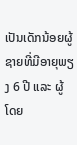ເປັນເດັກນ້ອຍຜູ້ຊາຍທີ່ມີອາຍຸພຽງ 6 ປີ ແລະ ຜູ້ໂດຍ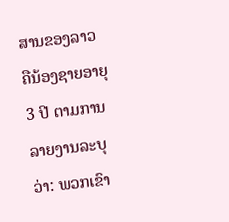ສານຂອງລາວ ຄືນ້ອງຊາຍອາຍຸ 3 ປີ ຕາມການລາຍງານລະບຸວ່າ: ພວກເຂົາ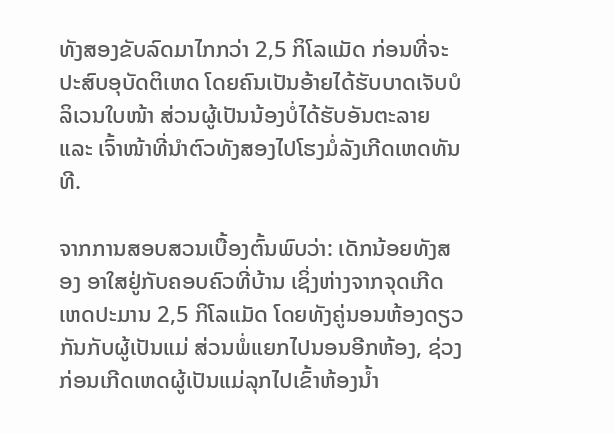ທັງສອງຂັບລົດມາໄກກວ່າ 2,5 ກິໂລແມັດ ກ່ອນທີ່ຈະປະສົບອຸບັດຕິເຫດ ໂດຍຄົນເປັນອ້າຍໄດ້ຮັບບາດເຈັບບໍລິເວນໃບໜ້າ ສ່ວນຜູ້ເປັນນ້ອງບໍ່ໄດ້ຮັບອັນຕະລາຍ ແລະ ເຈົ້າໜ້າທີ່ນຳຕົວທັງສອງໄປໂຮງມໍ່ລັງເກີດເຫດທັນທີ.

ຈາກການສອບສວນເບື້ອງຕົ້ນພົບວ່າ: ເດັກນ້ອຍທັງສອງ ອາໃສຢູ່ກັບຄອບຄົວທີ່ບ້ານ ເຊິ່ງຫ່າງຈາກຈຸດເກີດເຫດປະມານ 2,5 ກິໂລແມັດ ໂດຍທັງຄູ່ນອນຫ້ອງດຽວກັນກັບຜູ້ເປັນແມ່ ສ່ວນພໍ່ແຍກໄປນອນອີກຫ້ອງ, ຊ່ວງກ່ອນເກີດເຫດຜູ້ເປັນແມ່ລຸກໄປເຂົ້າຫ້ອງນ້ຳ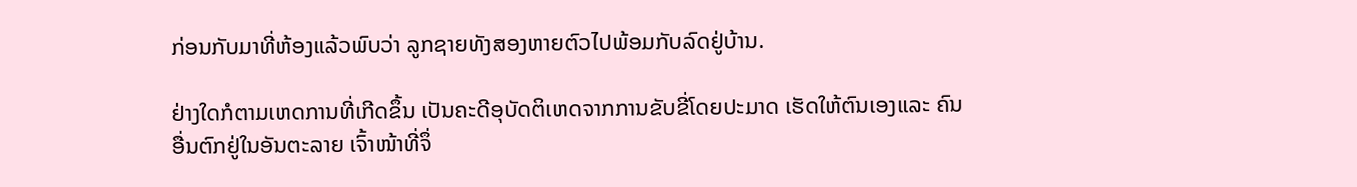ກ່ອນກັບມາທີ່ຫ້ອງແລ້ວພົບວ່າ ລູກຊາຍທັງສອງຫາຍຕົວໄປພ້ອມກັບລົດຢູ່ບ້ານ.

ຢ່າງໃດກໍຕາມເຫດການທີ່ເກີດຂຶ້ນ ເປັນຄະດີອຸບັດຕິເຫດຈາກການຂັບຂີ່ໂດຍປະມາດ ເຮັດໃຫ້ຕົນເອງແລະ ຄົນອື່ນຕົກຢູ່ໃນອັນຕະລາຍ ເຈົ້າໜ້າທີ່ຈຶ່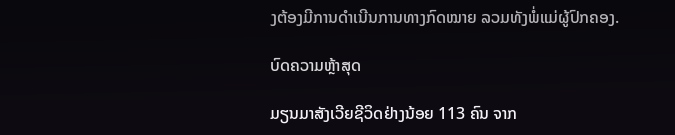ງຕ້ອງມີການດຳເນີນການທາງກົດໝາຍ ລວມທັງພໍ່ແມ່ຜູ້ປົກຄອງ.

ບົດຄວາມຫຼ້າສຸດ

ມຽນມາສັງເວີຍຊີວິດຢ່າງນ້ອຍ 113 ຄົນ ຈາກ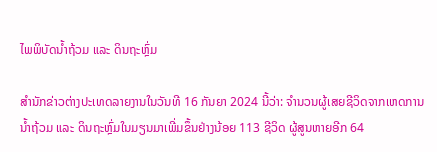ໄພພິບັດນ້ຳຖ້ວມ ແລະ ດິນຖະຫຼົ່ມ

ສຳນັກຂ່າວຕ່າງປະເທດລາຍງານໃນວັນທີ 16 ກັນຍາ 2024 ນີ້ວ່າ: ຈຳນວນຜູ້ເສຍຊີວິດຈາກເຫດການນ້ຳຖ້ວມ ແລະ ດິນຖະຫຼົ່ມໃນມຽນມາເພີ່ມຂຶ້ນຢ່າງນ້ອຍ 113 ຊີວິດ ຜູ້ສູນຫາຍອີກ 64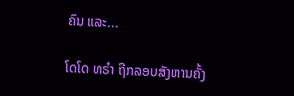ຄົນ ແລະ...

ໂດໂດ ທຣຳ ຖືກລອບສັງຫານຄັ້ງ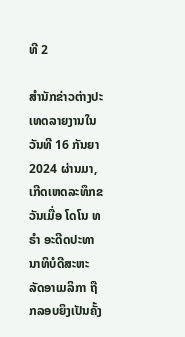ທີ 2

ສຳນັກຂ່າວຕ່າງປະເທດລາຍງານໃນວັນທີ 16 ກັນຍາ 2024 ຜ່ານມາ, ເກີດເຫດລະທຶກຂວັນເມື່ອ ໂດໂນ ທຣຳ ອະດີດປະທານາທິບໍດີສະຫະລັດອາເມລິກາ ຖືກລອບຍິງເປັນຄັ້ງ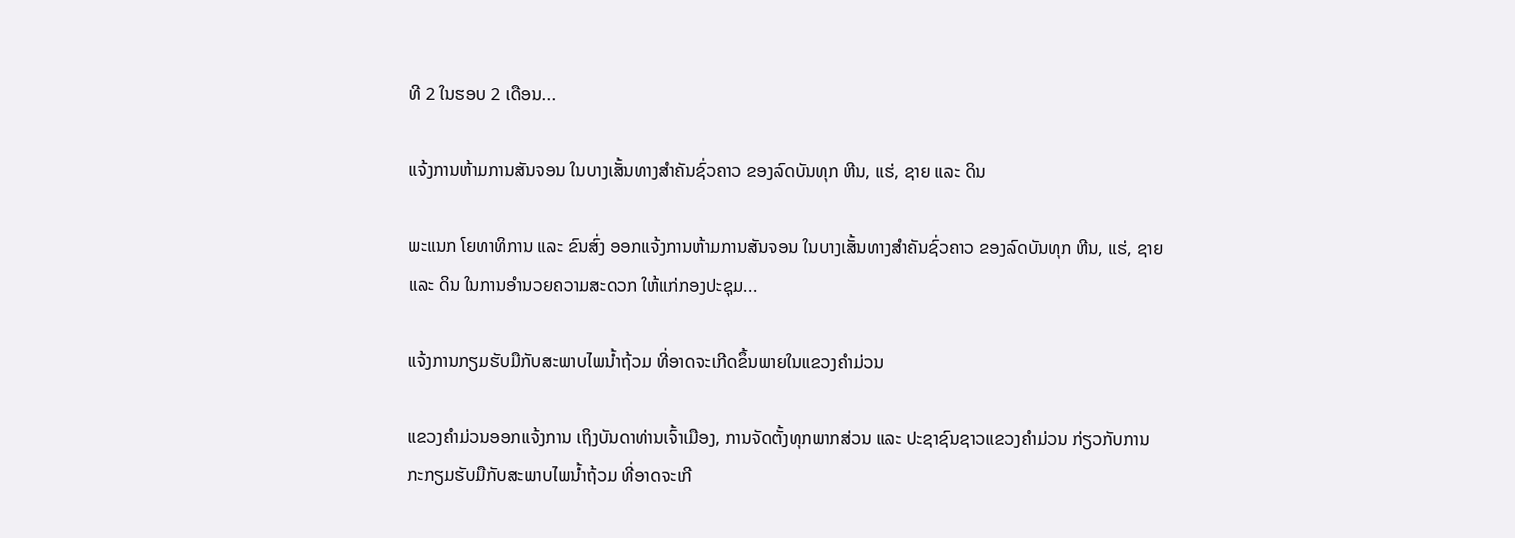ທີ 2 ໃນຮອບ 2 ເດືອນ...

ແຈ້ງການຫ້າມການສັນຈອນ ໃນບາງເສັ້ນທາງສໍາຄັນຊົ່ວຄາວ ຂອງລົດບັນທຸກ ຫີນ, ແຮ່, ຊາຍ ແລະ ດິນ

ພະແນກ ໂຍທາທິການ ແລະ ຂົນສົ່ງ ອອກແຈ້ງການຫ້າມການສັນຈອນ ໃນບາງເສັ້ນທາງສໍາຄັນຊົ່ວຄາວ ຂອງລົດບັນທຸກ ຫີນ, ແຮ່, ຊາຍ ແລະ ດິນ ໃນການອໍານວຍຄວາມສະດວກ ໃຫ້ແກ່ກອງປະຊຸມ...

ແຈ້ງການກຽມຮັບມືກັບສະພາບໄພນໍ້າຖ້ວມ ທີ່ອາດຈະເກີດຂຶ້ນພາຍໃນແຂວງຄໍາມ່ວນ

ແຂວງຄຳມ່ວນອອກແຈ້ງການ ເຖິງບັນດາທ່ານເຈົ້າເມືອງ, ການຈັດຕັ້ງທຸກພາກສ່ວນ ແລະ ປະຊາຊົນຊາວແຂວງຄໍາມ່ວນ ກ່ຽວກັບການກະກຽມຮັບມືກັບສະພາບໄພນໍ້າຖ້ວມ ທີ່ອາດຈະເກີ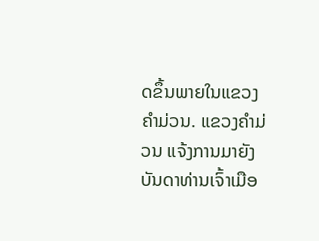ດຂຶ້ນພາຍໃນແຂວງຄໍາມ່ວນ. ແຂວງຄໍາມ່ວນ ແຈ້ງການມາຍັງ ບັນດາທ່ານເຈົ້າເມືອ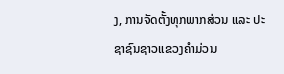ງ, ການຈັດຕັ້ງທຸກພາກສ່ວນ ແລະ ປະຊາຊົນຊາວແຂວງຄໍາມ່ວນ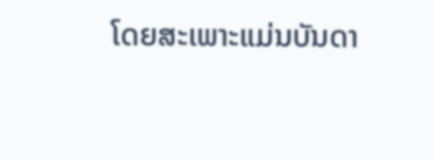ໂດຍສະເພາະແມ່ນບັນດາ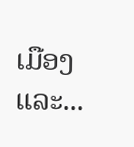ເມືອງ ແລະ...